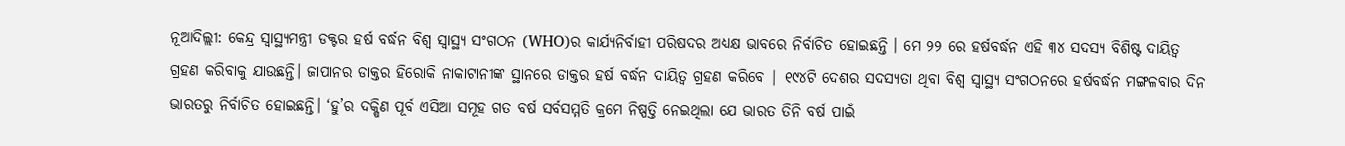ନୂଆଦିଲ୍ଲୀ: କେନ୍ଦ୍ର ସ୍ୱାସ୍ଥ୍ୟମନ୍ତ୍ରୀ ଡକ୍ଟର ହର୍ଷ ବର୍ଦ୍ଧନ ବିଶ୍ୱ ସ୍ୱାସ୍ଥ୍ୟ ସଂଗଠନ (WHO)ର କାର୍ଯ୍ୟନିର୍ବାହୀ ପରିଷଦର ଅଧ୍ୟକ୍ଷ ଭାବରେ ନିର୍ବାଚିତ ହୋଇଛନ୍ତି । ମେ ୨୨ ରେ ହର୍ଷବର୍ଦ୍ଧନ ଏହି ୩୪ ସଦସ୍ୟ ବିଶିଷ୍ଟ ଦାୟିତ୍ୱ ଗ୍ରହଣ କରିବାକୁ ଯାଉଛନ୍ତି। ଜାପାନର ଡାକ୍ତର ହିରୋକି ନାକାଟାନୀଙ୍କ ସ୍ଥାନରେ ଡାକ୍ତର ହର୍ଷ ବର୍ଦ୍ଧନ ଦାୟିତ୍ୱ ଗ୍ରହଣ କରିବେ | ୧୯୪ଟି ଦେଶର ସଦସ୍ୟତା ଥିବା ବିଶ୍ୱ ସ୍ୱାସ୍ଥ୍ୟ ସଂଗଠନରେ ହର୍ଷବର୍ଦ୍ଧନ ମଙ୍ଗଳବାର ଦିନ ଭାରତରୁ ନିର୍ବାଚିତ ହୋଇଛନ୍ତି। ‘ହୁ’ର ଦକ୍ଷିଣ ପୂର୍ବ ଏସିଆ ସମୂହ ଗତ ବର୍ଷ ସର୍ବସମ୍ମତି କ୍ରମେ ନିଷ୍ପତ୍ତି ନେଇଥିଲା ଯେ ଭାରତ ତିନି ବର୍ଷ ପାଇଁ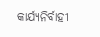କାର୍ଯ୍ୟନିର୍ବାହୀ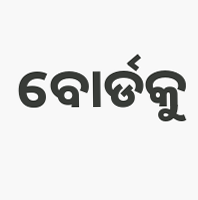ବୋର୍ଡକୁ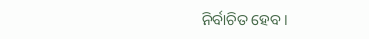ନିର୍ବାଚିତ ହେବ।